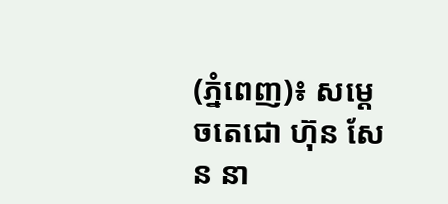(ភ្នំពេញ)៖ សម្តេចតេជោ ហ៊ុន សែន នា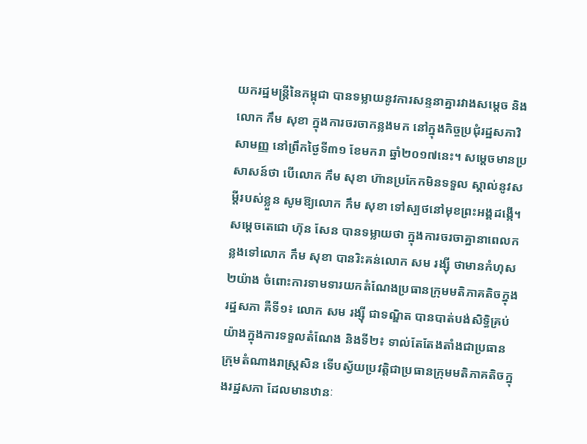យករដ្ឋមន្រ្តីនៃកម្ពុជា បានទម្លាយនូវការសន្ទនាគ្នារវាងសម្តេច និងលោក កឹម សុខា ក្នុងការចរចាកន្លងមក នៅក្នុងកិច្ចប្រជុំរដ្ឋសភាវិសាមញ្ញ នៅព្រឹកថ្ងៃទី៣១ ខែមករា ឆ្នាំ២០១៧នេះ។ សម្តេចមានប្រសាសន៍ថា បើលោក កឹម សុខា ហ៊ានប្រកែកមិនទទួល ស្គាល់នូវសម្តីរបស់ខ្លួន សូមឱ្យលោក កឹម សុខា ទៅស្បថនៅមុខព្រះអង្គដង្កើ។
សម្តេចតេជោ ហ៊ុន សែន បានទម្លាយថា ក្នុងការចរចាគ្នានាពេលកន្លងទៅលោក កឹម សុខា បានរិះគន់លោក សម រង្ស៊ី ថាមានកំហុស២យ៉ាង ចំពោះការទាមទារយកតំណែងប្រធានក្រុមមតិភាគតិចក្នុងរដ្ឋសភា គឺទី១៖ លោក សម រង្ស៊ី ជាទណ្ឌិត បានបាត់បង់សិទ្ធិគ្រប់យ៉ាងក្នុងការទទួលតំណែង និងទី២៖ ទាល់តែតែងតាំងជាប្រធានក្រុមតំណាងរាស្រ្តសិន ទើបស្វ័យប្រវត្តិជាប្រធានក្រុមមតិភាគតិចក្នុងរដ្ឋសភា ដែលមានឋានៈ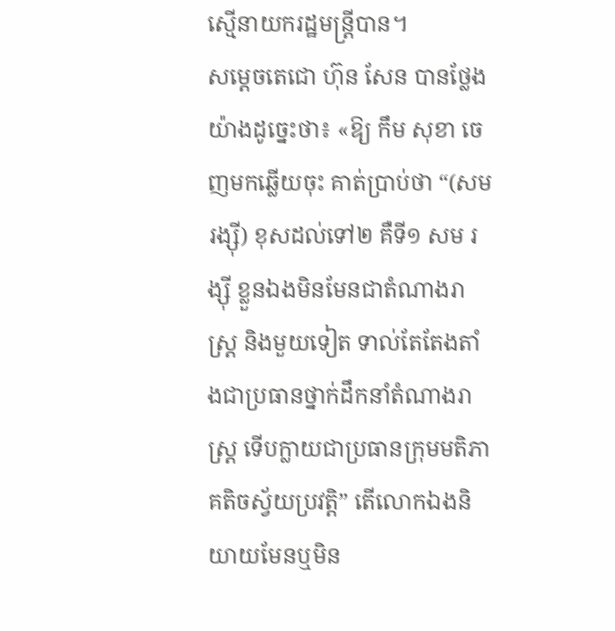ស្មើនាយករដ្ឋមន្រ្តីបាន។
សម្តេចតេជោ ហ៊ុន សែន បានថ្លែងយ៉ាងដូច្នេះថា៖ «ឱ្យ កឹម សុខា ចេញមកឆ្លើយចុះ គាត់ប្រាប់ថា “(សម រង្ស៊ី) ខុសដល់ទៅ២ គឺទី១ សម រង្ស៊ី ខ្លួនឯងមិនមែនជាតំណាងរាស្រ្ត និងមួយទៀត ទាល់តែតែងតាំងជាប្រធានថ្នាក់ដឹកនាំតំណាងរាស្រ្ត ទើបក្លាយជាប្រធានក្រុមមតិភាគតិចស្វ័យប្រវត្តិ” តើលោកឯងនិយាយមែនឬមិន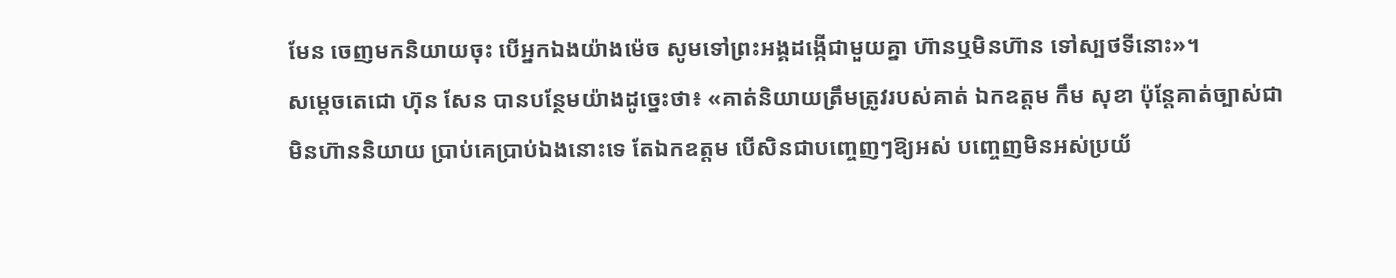មែន ចេញមកនិយាយចុះ បើអ្នកឯងយ៉ាងម៉េច សូមទៅព្រះអង្គដង្កើជាមួយគ្នា ហ៊ានឬមិនហ៊ាន ទៅស្បថទីនោះ»។
សម្តេចតេជោ ហ៊ុន សែន បានបន្ថែមយ៉ាងដូច្នេះថា៖ «គាត់និយាយត្រឹមត្រូវរបស់គាត់ ឯកឧត្តម កឹម សុខា ប៉ុន្តែគាត់ច្បាស់ជា មិនហ៊ាននិយាយ ប្រាប់គេប្រាប់ឯងនោះទេ តែឯកឧត្តម បើសិនជាបញ្ចេញៗឱ្យអស់ បញ្ចេញមិនអស់ប្រយ័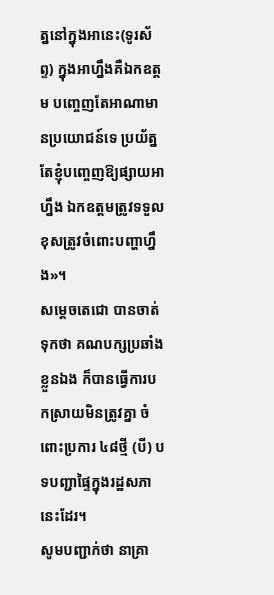ត្ននៅក្នុងអានេះ(ទូរស័ព្ទ) ក្នុងអាហ្នឹងគឺឯកឧត្តម បញ្ចេញតែអាណាមានប្រយោជន៍ទេ ប្រយ័ត្នតែខ្ញុំបញ្ចេញឱ្យផ្សាយអាហ្នឹង ឯកឧត្តមត្រូវទទួលខុសត្រូវចំពោះបញ្ហាហ្នឹង»។
សម្តេចតេជោ បានចាត់ទុកថា គណបក្សប្រឆាំងខ្លួនឯង ក៏បានធ្វើការបកស្រាយមិនត្រូវគ្នា ចំពោះប្រការ ៤៨ថ្មី (បី) បទបញ្ជាផ្ទៃក្នុងរដ្ឋសភានេះដែរ។
សូមបញ្ជាក់ថា នាគ្រា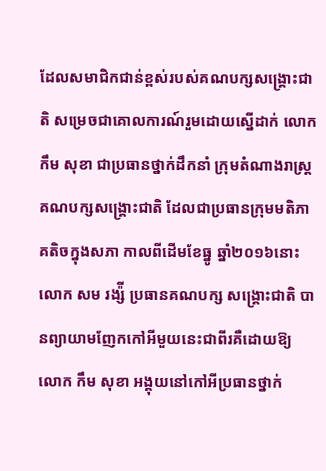ដែលសមាជិកជាន់ខ្ពស់របស់គណបក្សសង្រ្គោះជាតិ សម្រេចជាគោលការណ៍រួមដោយស្នើដាក់ លោក កឹម សុខា ជាប្រធានថ្នាក់ដឹកនាំ ក្រុមតំណាងរាស្រ្តគណបក្សសង្រ្គោះជាតិ ដែលជាប្រធានក្រុមមតិភាគតិចក្នុងសភា កាលពីដើមខែធ្នូ ឆ្នាំ២០១៦នោះ លោក សម រង្ស៉ី ប្រធានគណបក្ស សង្រ្គោះជាតិ បានព្យាយាមញែកកៅអីមួយនេះជាពីរគឺដោយឱ្យ លោក កឹម សុខា អង្គុយនៅកៅអីប្រធានថ្នាក់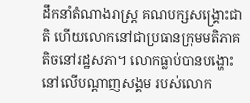ដឹកនាំតំណាងរាស្រ្ត គណបក្សសង្រ្គោះជាតិ ហើយលោកនៅជាប្រធានក្រុមមតិភាគតិចនៅរដ្ឋសភា។ លោកធ្លាប់បានបង្ហោះនៅលើបណ្តាញសង្គម របស់លោក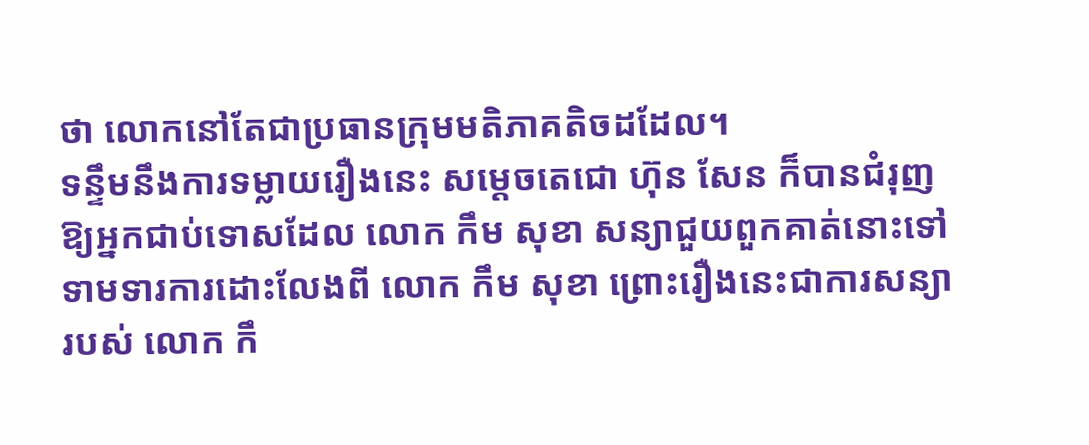ថា លោកនៅតែជាប្រធានក្រុមមតិភាគតិចដដែល។
ទន្ទឹមនឹងការទម្លាយរឿងនេះ សម្តេចតេជោ ហ៊ុន សែន ក៏បានជំរុញឱ្យអ្នកជាប់ទោសដែល លោក កឹម សុខា សន្យាជួយពួកគាត់នោះទៅទាមទារការដោះលែងពី លោក កឹម សុខា ព្រោះរឿងនេះជាការសន្យារបស់ លោក កឹ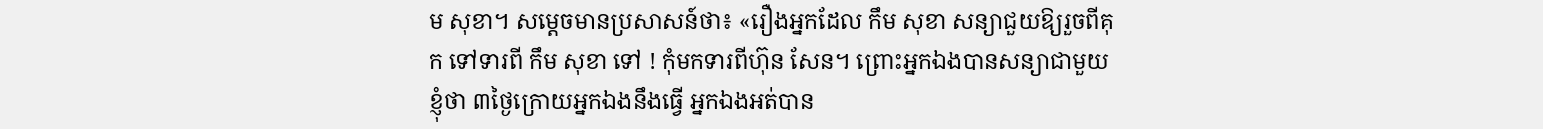ម សុខា។ សម្តេចមានប្រសាសន៍ថា៖ «រឿងអ្នកដែល កឹម សុខា សន្យាជួយឱ្យរួចពីគុក ទៅទារពី កឹម សុខា ទៅ ! កុំមកទារពីហ៊ុន សែន។ ព្រោះអ្នកឯងបានសន្យាជាមួយខ្ញុំថា ៣ថ្ងៃក្រោយអ្នកឯងនឹងធ្វើ អ្នកឯងអត់បាន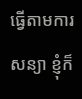ធ្វើតាមការសន្យា ខ្ញុំក៏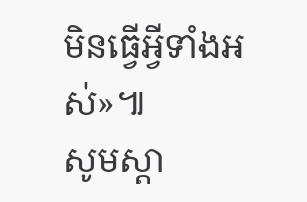មិនធ្វើអ្វីទាំងអស់»៕
សូមស្តា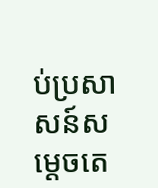ប់ប្រសាសន៍សម្តេចតេ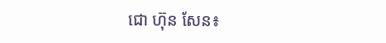ជោ ហ៊ុន សែន៖